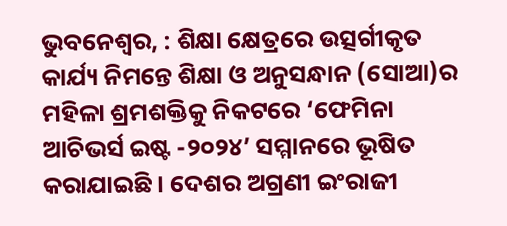ଭୁବନେଶ୍ୱର, : ଶିକ୍ଷା କ୍ଷେତ୍ରରେ ଉତ୍ସର୍ଗୀକୃତ କାର୍ଯ୍ୟ ନିମନ୍ତେ ଶିକ୍ଷା ଓ ଅନୁସନ୍ଧାନ (ସୋଆ)ର ମହିଳା ଶ୍ରମଶକ୍ତିକୁ ନିକଟରେ ‘ଫେମିନା ଆଚିଭର୍ସ ଇଷ୍ଟ -୨୦୨୪’ ସମ୍ମାନରେ ଭୂଷିତ କରାଯାଇଛି । ଦେଶର ଅଗ୍ରଣୀ ଇଂରାଜୀ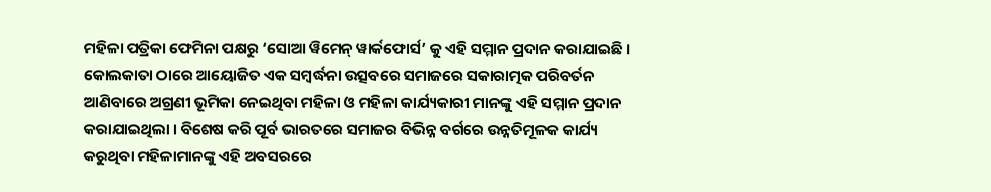ମହିଳା ପତ୍ରିକା ଫେମିନା ପକ୍ଷରୁ ‘ସୋଆ ୱିମେନ୍ ୱାର୍କଫୋର୍ସ’ କୁ ଏହି ସମ୍ମାନ ପ୍ରଦାନ କରାଯାଇଛି ।
କୋଲକାତା ଠାରେ ଆୟୋଜିତ ଏକ ସମ୍ବର୍ଦ୍ଧନା ଉତ୍ସବରେ ସମାଜରେ ସକାରାତ୍ମକ ପରିବର୍ତନ ଆଣିବାରେ ଅଗ୍ରଣୀ ଭୂମିକା ନେଇଥିବା ମହିଳା ଓ ମହିଳା କାର୍ଯ୍ୟକାରୀ ମାନଙ୍କୁ ଏହି ସମ୍ମାନ ପ୍ରଦାନ କରାଯାଇଥିଲା । ବିଶେଷ କରି ପୂର୍ବ ଭାରତରେ ସମାଜର ବିଭିନ୍ନ ବର୍ଗରେ ଉନ୍ନତିମୂଳକ କାର୍ଯ୍ୟ କରୁଥିବା ମହିଳାମାନଙ୍କୁ ଏହି ଅବସରରେ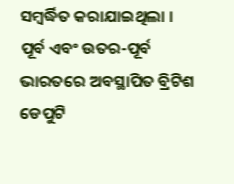ସମ୍ବର୍ଦ୍ଧିତ କରାଯାଇଥିଲା ।
ପୂର୍ବ ଏବଂ ଉତର-ପୂର୍ବ ଭାରତରେ ଅବସ୍ଥାପିତ ବ୍ରିଟିଶ ଡେପୁଟି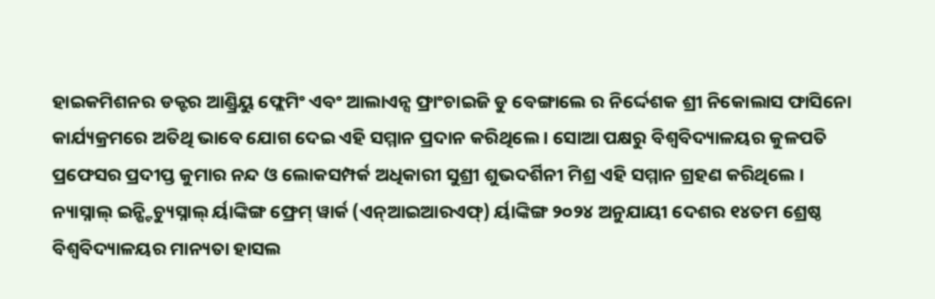ହାଇକମିଶନର ଡକ୍ଟର ଆଣ୍ଡ୍ରିୟୁ ଫ୍ଲେମିଂ ଏବଂ ଆଲାଏନ୍ସ ଫ୍ରାଂଚାଇଜି ଡୁ ବେଙ୍ଗାଲେ ର ନିର୍ଦ୍ଦେଶକ ଶ୍ରୀ ନିକୋଲାସ ଫାସିନୋ କାର୍ଯ୍ୟକ୍ରମରେ ଅତିଥି ଭାବେ ଯୋଗ ଦେଇ ଏହି ସମ୍ମାନ ପ୍ରଦାନ କରିଥିଲେ । ସୋଆ ପକ୍ଷରୁ ବିଶ୍ୱବିଦ୍ୟାଳୟର କୁଳପତି ପ୍ରଫେସର ପ୍ରଦୀପ୍ତ କୁମାର ନନ୍ଦ ଓ ଲୋକସମ୍ପର୍କ ଅଧିକାରୀ ସୁଶ୍ରୀ ଶୁଭଦର୍ଶିନୀ ମିଶ୍ର ଏହି ସମ୍ମାନ ଗ୍ରହଣ କରିଥିଲେ ।
ନ୍ୟାସ୍ନାଲ୍ ଇନ୍ଷ୍ଟିଚ୍ୟୁସ୍ନାଲ୍ ର୍ୟାଙ୍କିଙ୍ଗ ଫ୍ରେମ୍ ୱାର୍କ (ଏନ୍ଆଇଆରଏଫ୍) ର୍ୟାଙ୍କିଙ୍ଗ ୨୦୨୪ ଅନୁଯାୟୀ ଦେଶର ୧୪ତମ ଶ୍ରେଷ୍ଠ ବିଶ୍ୱବିଦ୍ୟାଳୟର ମାନ୍ୟତା ହାସଲ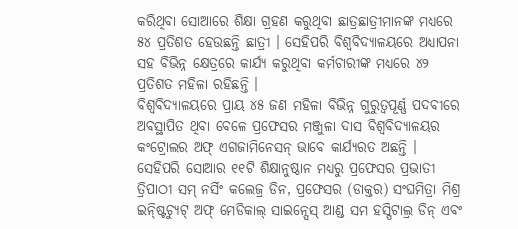କରିଥିବା ସୋଆରେ ଶିକ୍ଷା ଗ୍ରହଣ କରୁଥିବା ଛାତ୍ରଛାତ୍ରୀମାନଙ୍କ ମଧ୍ୟରେ ୫୪ ପ୍ରତିଶତ ହେଉଛନ୍ତି ଛାତ୍ରୀ । ସେହିପରି ବିଶ୍ୱବିଦ୍ୟାଳୟରେ ଅଧ୍ୟାପନା ସହ ବିଭିନ୍ନ କ୍ଷେତ୍ରରେ କାର୍ଯ୍ୟ କରୁଥିବା କର୍ମଚାରୀଙ୍କ ମଧ୍ୟରେ ୪୨ ପ୍ରତିଶତ ମହିଳା ରହିଛନ୍ତି ।
ବିଶ୍ୱବିଦ୍ୟାଳୟରେ ପ୍ରାୟ ୪୫ ଜଣ ମହିଳା ବିଭିନ୍ନ ଗୁରୁତ୍ୱପୂର୍ଣ୍ଣ ପଦବୀରେ ଅବସ୍ଥାପିତ ଥିବା ବେଳେ ପ୍ରଫେସର ମଞ୍ଜୁଳା ଦାସ ବିଶ୍ୱବିଦ୍ୟାଳୟର କଂଟ୍ରୋଲର ଅଫ୍ ଏଗଜାମିନେସନ୍ ଭାବେ କାର୍ଯ୍ୟରତ ଅଛନ୍ତି । ସେହିପରି ସୋଆର ୧୧ଟି ଶିକ୍ଷାନୁଷ୍ଠାନ ମଧ୍ୟରୁ ପ୍ରଫେସର ପ୍ରଭାତୀ ତ୍ରିପାଠୀ ସମ୍ ନର୍ସିଂ କଲେଜ୍ର ଡିନ, ପ୍ରଫେସର (ଡାକ୍ତର) ସଂଘମିତ୍ରା ମିଶ୍ର ଇନ୍ଷ୍ଟିଚ୍ୟୁଟ୍ ଅଫ୍ ମେଡିକାଲ୍ ସାଇନ୍ସେସ୍ ଆଣ୍ଡ ସମ ହସ୍ପିଟାଲ୍ର ଡିନ୍ ଏବଂ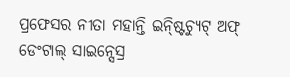ପ୍ରଫେସର ନୀତା ମହାନ୍ତି ଇନ୍ଷ୍ଟିଚ୍ୟୁଟ୍ ଅଫ୍ ଡେଂଟାଲ୍ ସାଇନ୍ସେସ୍ର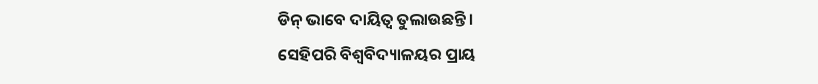ଡିନ୍ ଭାବେ ଦାୟିତ୍ୱ ତୁଲାଉଛନ୍ତି ।
ସେହିପରି ବିଶ୍ୱବିଦ୍ୟାଳୟର ପ୍ରାୟ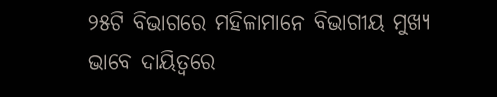୨୫ଟି ବିଭାଗରେ ମହିଳାମାନେ ବିଭାଗୀୟ ମୁଖ୍ୟ ଭାବେ ଦାୟିତ୍ୱରେ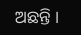ଅଛନ୍ତି ।